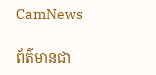CamNews

ព័ត៌មានជា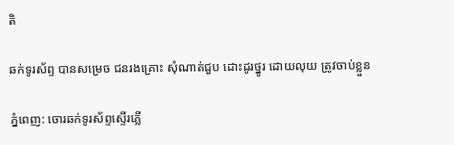តិ

ឆក់ទូរស័ព្ទ បានសម្រេច ជនរងគ្រោះ សុំណាត់ជួប ដោះដូរថ្នូរ ដោយលុយ ត្រូវចាប់ខ្លួន

ភ្នំពេញ: ចោរឆក់ទូរស័ព្ទស្ទើរភ្លើ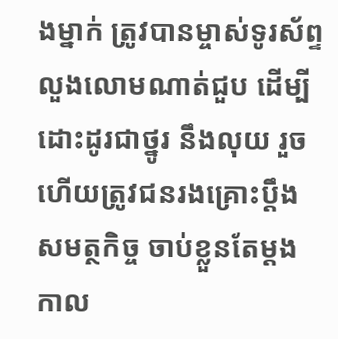ងម្នាក់ ត្រូវបានម្ចាស់ទូរស័ព្ទលួងលោមណាត់ជួប ដើម្បីដោះដូរជាថ្នូរ នឹងលុយ រួចហើយត្រូវជនរងគ្រោះប្តឹងសមត្ថកិច្ច ចាប់ខ្លួនតែម្តង កាល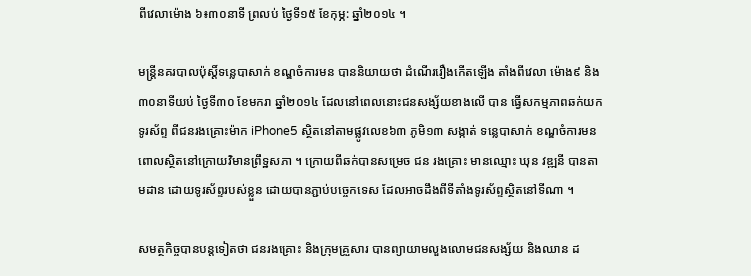ពីវេលាម៉ោង ៦៖៣០នាទី ព្រលប់ ថ្ងៃទី១៥ ខែកុម្ភ: ឆ្នាំ២០១៤ ។

មន្រ្តីនគរបាលប៉ុស្តិ៍ទន្លេបាសាក់ ខណ្ឌចំការមន បាននិយាយថា ដំណើររឿងកើតឡើង តាំងពីវេលា ម៉ោង៩ និង៣០នាទីយប់ ថ្ងៃទី៣០ ខែមករា ឆ្នាំ២០១៤ ដែលនៅពេលនោះជនសង្ស័យខាងលើ បាន ធ្វើសកម្មភាពឆក់យកទូរស័ព្ទ ពីជនរងគ្រោះម៉ាក iPhone5 ស្ថិតនៅតាមផ្លូវលេខ៦៣ ភូមិ១៣ សង្កាត់ ទន្លេបាសាក់ ខណ្ឌចំការមន ពោលស្ថិតនៅក្រោយវិមានព្រឹទ្ឋសភា ។ ក្រោយពីឆក់បានសម្រេច ជន រងគ្រោះ មានឈ្មោះ ឃុន វឌ្ឍនី បានតាមដាន ដោយទូរស័ព្ទរបស់ខ្លួន ដោយបានភ្ជាប់បច្ចេកទេស ដែលអាចដឹងពីទីតាំងទូរស័ព្ទស្ថិតនៅទីណា ។

សមត្ថកិច្ចបានបន្តទៀតថា ជនរងគ្រោះ និងក្រុមគ្រួសារ បានព្យាយាមលួងលោមជនសង្ស័យ និងឈាន ដ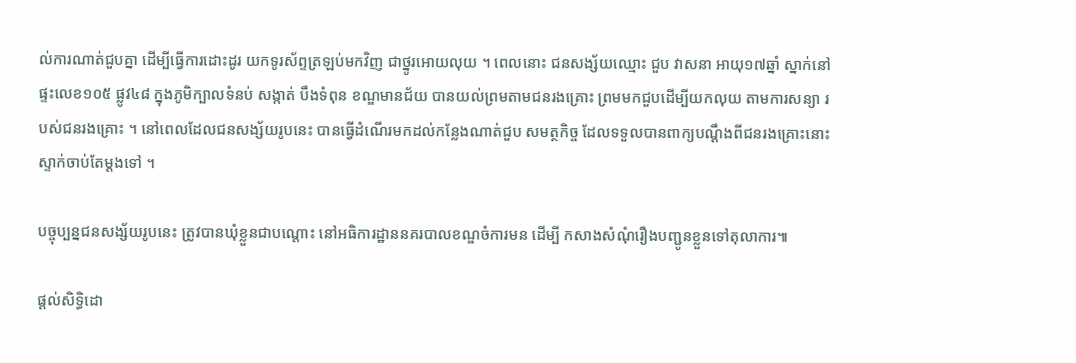ល់ការណាត់ជួបគ្នា ដើម្បីធ្វើការដោះដូរ យកទូរស័ព្ទត្រឡប់មកវិញ ជាថ្នូរអោយលុយ ។ ពេលនោះ ជនសង្ស័យឈ្មោះ ជួប វាសនា អាយុ១៧ឆ្នាំ ស្នាក់នៅផ្ទះលេខ១០៥ ផ្លូវ៤៨ ក្នុងភូមិក្បាលទំនប់ សង្កាត់ បឹងទំពុន ខណ្ឌមានជ័យ បានយល់ព្រមតាមជនរងគ្រោះ ព្រមមកជួបដើម្បីយកលុយ តាមការសន្យា របស់ជនរងគ្រោះ ។ នៅពេលដែលជនសង្ស័យរូបនេះ បានធ្វើដំណើរមកដល់កន្លែងណាត់ជួប សមត្ថកិច្ច ដែលទទួលបានពាក្យបណ្តឹងពីជនរងគ្រោះនោះ ស្ទាក់ចាប់តែម្តងទៅ ។

បច្ចុប្បន្នជនសង្ស័យរូបនេះ ត្រូវបានឃុំខ្លួនជាបណ្តោះ នៅអធិការដ្ឋាននគរបាលខណ្ឌចំការមន ដើម្បី កសាងសំណុំរឿងបញ្ជូនខ្លួនទៅតុលាការ៕

ផ្តល់សិទ្ធិដោ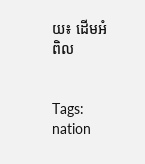យ៖ ដើមអំពិល


Tags: nation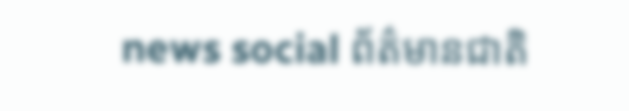news social ព័ត៌មានជាតិ